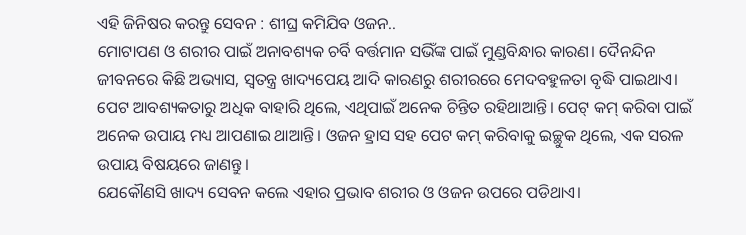ଏହି ଜିନିଷର କରନ୍ତୁ ସେବନ : ଶୀଘ୍ର କମିଯିବ ଓଜନ..
ମୋଟାପଣ ଓ ଶରୀର ପାଇଁ ଅନାବଶ୍ୟକ ଚର୍ବି ବର୍ତ୍ତମାନ ସଭିଁଙ୍କ ପାଇଁ ମୁଣ୍ଡବିନ୍ଧାର କାରଣ। ଦୈନନ୍ଦିନ ଜୀବନରେ କିଛି ଅଭ୍ୟାସ, ସ୍ୱତନ୍ତ୍ର ଖାଦ୍ୟପେୟ ଆଦି କାରଣରୁ ଶରୀରରେ ମେଦବହୁଳତା ବୃଦ୍ଧି ପାଇଥାଏ। ପେଟ ଆବଶ୍ୟକତାରୁ ଅଧିକ ବାହାରି ଥିଲେ, ଏଥିପାଇଁ ଅନେକ ଚିନ୍ତିତ ରହିଥାଆନ୍ତି। ପେଟ୍ କମ୍ କରିବା ପାଇଁ ଅନେକ ଉପାୟ ମଧ୍ୟ ଆପଣାଇ ଥାଆନ୍ତି। ଓଜନ ହ୍ରାସ ସହ ପେଟ କମ୍ କରିବାକୁ ଇଚ୍ଛୁକ ଥିଲେ, ଏକ ସରଳ ଉପାୟ ବିଷୟରେ ଜାଣନ୍ତୁ।
ଯେକୌଣସି ଖାଦ୍ୟ ସେବନ କଲେ ଏହାର ପ୍ରଭାବ ଶରୀର ଓ ଓଜନ ଉପରେ ପଡିଥାଏ।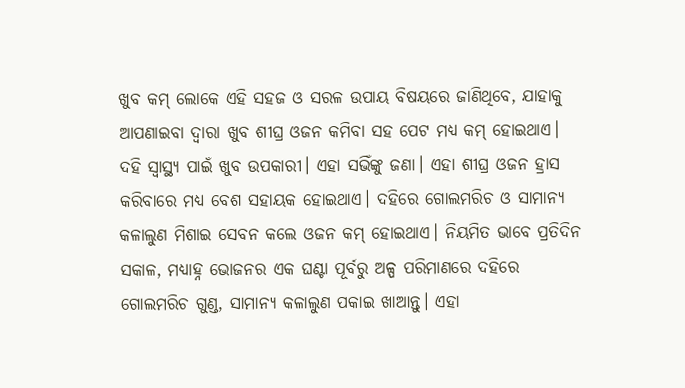ଖୁବ କମ୍ ଲୋକେ ଏହି ସହଜ ଓ ସରଳ ଉପାୟ ବିଷୟରେ ଜାଣିଥିବେ, ଯାହାକୁ ଆପଣାଇବା ଦ୍ୱାରା ଖୁବ ଶୀଘ୍ର ଓଜନ କମିବା ସହ ପେଟ ମଧ୍ୟ କମ୍ ହୋଇଥାଏ।
ଦହି ସ୍ୱାସ୍ଥ୍ୟ ପାଇଁ ଖୁବ ଉପକାରୀ। ଏହା ସଭିଁଙ୍କୁ ଜଣା। ଏହା ଶୀଘ୍ର ଓଜନ ହ୍ରାସ କରିବାରେ ମଧ୍ୟ ବେଶ ସହାୟକ ହୋଇଥାଏ। ଦହିରେ ଗୋଲମରିଚ ଓ ସାମାନ୍ୟ କଳାଲୁଣ ମିଶାଇ ସେବନ କଲେ ଓଜନ କମ୍ ହୋଇଥାଏ। ନିୟମିତ ଭାବେ ପ୍ରତିଦିନ ସକାଳ, ମଧ୍ୟାହ୍ନ ଭୋଜନର ଏକ ଘଣ୍ଟା ପୂର୍ବରୁ ଅଳ୍ପ ପରିମାଣରେ ଦହିରେ ଗୋଲମରିଚ ଗୁଣ୍ଡ, ସାମାନ୍ୟ କଳାଲୁଣ ପକାଇ ଖାଆନ୍ତୁ। ଏହା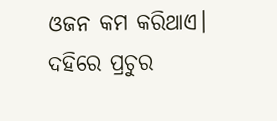ଓଜନ କମ କରିଥାଏ।
ଦହିରେ ପ୍ରଚୁର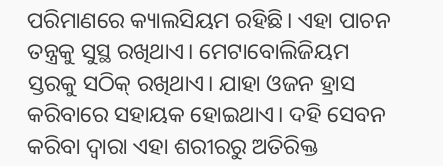ପରିମାଣରେ କ୍ୟାଲସିୟମ ରହିଛି। ଏହା ପାଚନ ତନ୍ତ୍ରକୁ ସୁସ୍ଥ ରଖିଥାଏ। ମେଟାବୋଲିଜିୟମ ସ୍ତରକୁ ସଠିକ୍ ରଖିଥାଏ। ଯାହା ଓଜନ ହ୍ରାସ କରିବାରେ ସହାୟକ ହୋଇଥାଏ। ଦହି ସେବନ କରିବା ଦ୍ୱାରା ଏହା ଶରୀରରୁ ଅତିରିକ୍ତ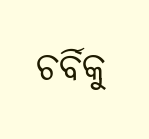ଚର୍ବିକୁ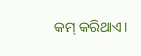କମ୍ କରିଥାଏ।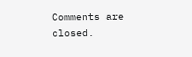Comments are closed.